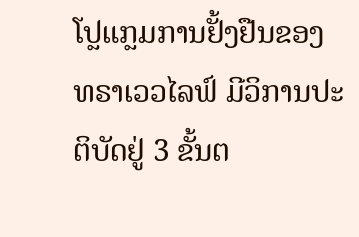ໂປຼແກຼມການຢັ້ງຢືນຂອງ ທຣາເວວໄລຟ໌ ມີວິການປະຕິບັດຢູ່ 3 ຂັ້ນຕ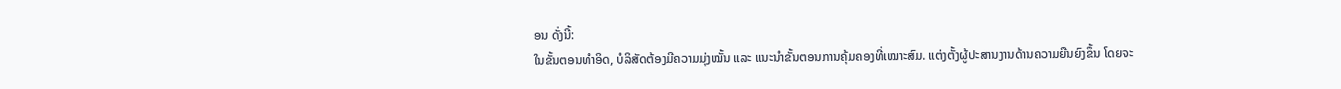ອນ ດັ່ງນີ້:
ໃນຂັ້ນຕອນທໍາອິດ, ບໍລິສັດຕ້ອງມີຄວາມມຸ່ງໝັ້ນ ແລະ ແນະນໍາຂັ້ນຕອນການຄຸ້ມຄອງທີ່ເໝາະສົມ. ແຕ່ງຕັ້ງຜູ້ປະສານງານດ້ານຄວາມຍືນຍົງຂຶ້ນ ໂດຍຈະ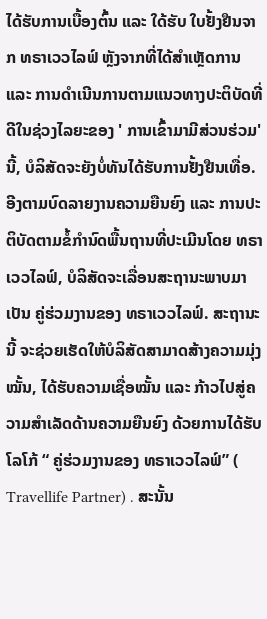ໄດ້ຮັບການເບື້ອງຕົ້ນ ແລະ ໃດ້ຮັບ ໃບຢັ້ງຢືນຈາກ ທຣາເວວໄລຟ໌ ຫຼັງຈາກທີ່ໄດ້ສຳເຫຼັດການ ແລະ ການດໍາເນີນການຕາມແນວທາງປະຕິບັດທີ່ດີໃນຊ່ວງໄລຍະຂອງ ' ການເຂົ້າມາມີສ່ວນຮ່ວມ' ນີ້, ບໍລິສັດຈະຍັງບໍ່ທັນໄດ້ຮັບການຢັ້ງຢືນເທື່ອ.
ອີງຕາມບົດລາຍງານຄວາມຍືນຍົງ ແລະ ການປະຕິບັດຕາມຂໍ້ກໍານົດພື້ນຖານທີ່ປະເມີນໂດຍ ທຣາເວວໄລຟ໌, ບໍລິສັດຈະເລື່ອນສະຖານະພາບມາເປັນ ຄູ່ຮ່ວມງານຂອງ ທຣາເວວໄລຟ໌. ສະຖານະນີ້ ຈະຊ່ວຍເຮັດໃຫ້ບໍລິສັດສາມາດສ້າງຄວາມມຸ່ງໝັ້ນ, ໄດ້ຮັບຄວາມເຊື່ອໝັ້ນ ແລະ ກ້າວໄປສູ່ຄວາມສຳເລັດດ້ານຄວາມຍືນຍົງ ດ້ວຍການໄດ້ຮັບ ໂລໂກ້ “ ຄູ່ຮ່ວມງານຂອງ ທຣາເວວໄລຟ໌” ( Travellife Partner) . ສະນັ້ນ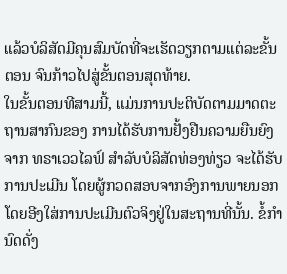ແລ້ວບໍລິສັດມີຄຸນສົມບັດທີ່ຈະເຮັດວຽກຕາມແຕ່ລະຂັ້ນຕອນ ຈົນກ້າວໄປສູ່ຂັ້ນຕອນສຸດທ້າຍ.
ໃນຂັ້ນຕອນທີສາມນີ້, ແມ່ນການປະຕິບັດຕາມມາດຕະຖານສາກົນຂອງ ການໄດ້ຮັບການຢັ້ງຢືນຄວາມຍືນຍົງຈາກ ທຣາເວວໄລຟ໌ ສໍາລັບບໍລິສັດທ່ອງທ່ຽວ ຈະໄດ້ຮັບການປະເມີນ ໂດຍຜູ້ກວດສອບຈາກອົງການພາຍນອກ ໂດຍອີງໃສ່ການປະເມີນຕົວຈິງຢູ່ໃນສະຖານທີ່ນັ້ນ. ຂໍ້ກໍານົດດັ່ງ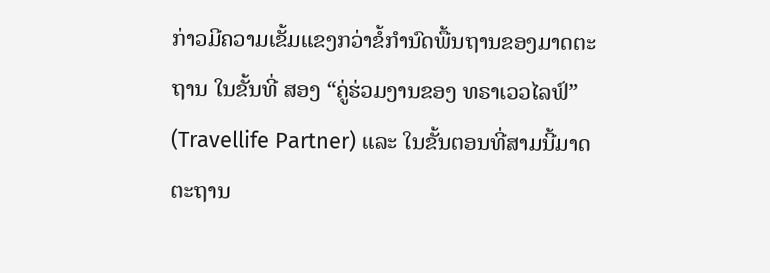ກ່າວມີຄວາມເຂັ້ມແຂງກວ່າຂໍ້ກໍານົດພື້ນຖານຂອງມາດຕະຖານ ໃນຂັ້ນທີ່ ສອງ “ຄູ່ຮ່ວມງານຂອງ ທຣາເວວໄລຟ໌” (Travellife Partner) ແລະ ໃນຂັ້ນຕອນທີ່ສາມນີ້ມາດຕະຖານ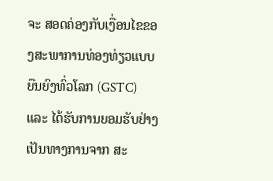ຈະ ສອດຄ່ອງກັບເງື່ອນໄຂຂອງສະພາການທ່ອງທ່ຽວແບບຍືນຍົງທົ່ວໂລກ (GSTC) ແລະ ໄດ້ຮັບການຍອມຮັບຢ່າງເປັນທາງການຈາກ ສະ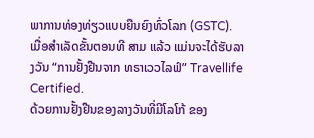ພາການທ່ອງທ່ຽວແບບຍືນຍົງທົ່ວໂລກ (GSTC). ເມື່ອສໍາເລັດຂັ້ນຕອນທີ ສາມ ແລ້ວ ແມ່ນຈະໄດ້ຮັບລາງວັນ “ການຢັ້ງຢືນຈາກ ທຣາເວວໄລຟ໌” Travellife Certified.
ດ້ວຍການຢັ້ງຢືນຂອງລາງວັນທີ່ມີໂລໂກ້ ຂອງ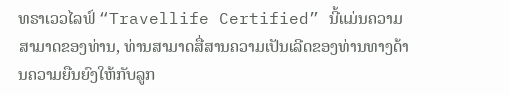ທຣາເວວໄລຟ໌ “Travellife Certified” ນີ້ແມ່ນຄວາມສາມາດຂອງທ່ານ, ທ່ານສາມາດສື່ສານຄວາມເປັນເລີດຂອງທ່ານທາງດ້ານຄວາມຍືນຍົງໃຫ້ກັບລູກ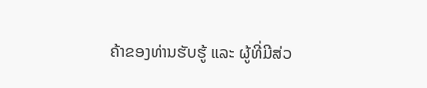ຄ້າຂອງທ່ານຮັບຮູ້ ແລະ ຜູ້ທີ່ມີສ່ວ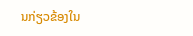ນກ່ຽວຂ້ອງໃນ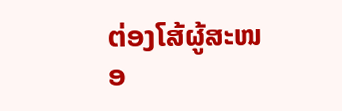ຕ່ອງໂສ້ຜູ້ສະໜອ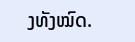ງທັງໝົດ.